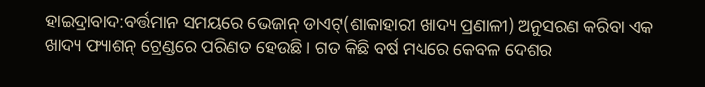ହାଇଦ୍ରାବାଦ:ବର୍ତ୍ତମାନ ସମୟରେ ଭେଜାନ୍ ଡାଏଟ୍(ଶାକାହାରୀ ଖାଦ୍ୟ ପ୍ରଣାଳୀ) ଅନୁସରଣ କରିବା ଏକ ଖାଦ୍ୟ ଫ୍ୟାଶନ୍ ଟ୍ରେଣ୍ଡରେ ପରିଣତ ହେଉଛି । ଗତ କିଛି ବର୍ଷ ମଧ୍ୟରେ କେବଳ ଦେଶର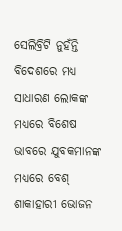ସେଲିବ୍ରିଟି ନୁହଁନ୍ତି ବିଦେଶରେ ମଧ୍ୟ ସାଧାରଣ ଲୋକଙ୍କ ମଧ୍ୟରେ ବିଶେଷ ଭାବରେ ଯୁବକମାନଙ୍କ ମଧ୍ୟରେ ବେଶ୍ ଶାକାହାରୀ ଭୋଜନ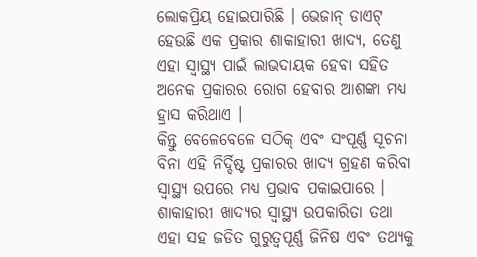ଲୋକପ୍ରିୟ ହୋଇପାରିଛି । ଭେଜାନ୍ ଡାଏଟ୍ ହେଉଛି ଏକ ପ୍ରକାର ଶାକାହାରୀ ଖାଦ୍ୟ, ତେଣୁ ଏହା ସ୍ୱାସ୍ଥ୍ୟ ପାଇଁ ଲାଭଦାୟକ ହେବା ସହିତ ଅନେକ ପ୍ରକାରର ରୋଗ ହେବାର ଆଶଙ୍କା ମଧ୍ୟ ହ୍ରାସ କରିଥାଏ ।
କିନ୍ତୁ ବେଳେବେଳେ ସଠିକ୍ ଏବଂ ସଂପୂର୍ଣ୍ଣ ସୂଚନା ବିନା ଏହି ନିର୍ଦ୍ଦିଷ୍ଟ ପ୍ରକାରର ଖାଦ୍ୟ ଗ୍ରହଣ କରିବା ସ୍ୱାସ୍ଥ୍ୟ ଉପରେ ମଧ୍ୟ ପ୍ରଭାବ ପକାଇପାରେ । ଶାକାହାରୀ ଖାଦ୍ୟର ସ୍ୱାସ୍ଥ୍ୟ ଉପକାରିତା ତଥା ଏହା ସହ ଜଡିତ ଗୁରୁତ୍ୱପୂର୍ଣ୍ଣ ଜିନିଷ ଏବଂ ତଥ୍ୟକୁ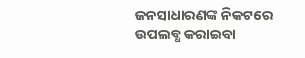ଜନସାଧାରଣଙ୍କ ନିକଟରେ ଉପଲବ୍ଧ କରାଇବା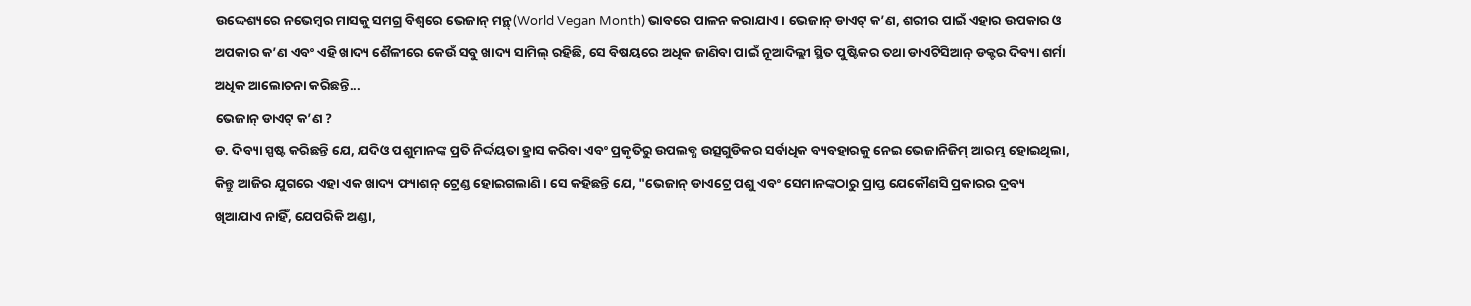ଉଦ୍ଦେଶ୍ୟରେ ନଭେମ୍ବର ମାସକୁ ସମଗ୍ର ବିଶ୍ୱରେ ଭେଜାନ୍ ମନ୍ଥ୍(World Vegan Month) ଭାବରେ ପାଳନ କରାଯାଏ । ଭେଜାନ୍ ଡାଏଟ୍ କ’ଣ, ଶରୀର ପାଇଁ ଏହାର ଉପକାର ଓ ଅପକାର କ’ଣ ଏବଂ ଏହି ଖାଦ୍ୟ ଶୈଳୀରେ କେଉଁ ସବୁ ଖାଦ୍ୟ ସାମିଲ୍ ରହିଛି, ସେ ବିଷୟରେ ଅଧିକ ଜାଣିବା ପାଇଁ ନୂଆଦିଲ୍ଲୀ ସ୍ଥିତ ପୁଷ୍ଟିକର ତଥା ଡାଏଟିସିଆନ୍ ଡକ୍ଟର ଦିବ୍ୟା ଶର୍ମା ଅଧିକ ଆଲୋଚନା କରିଛନ୍ତି...
ଭେଜାନ୍ ଡାଏଟ୍ କ’ଣ ?
ଡ. ଦିବ୍ୟା ସ୍ପଷ୍ଟ କରିଛନ୍ତି ଯେ, ଯଦିଓ ପଶୁମାନଙ୍କ ପ୍ରତି ନିର୍ଦ୍ଦୟତା ହ୍ରାସ କରିବା ଏବଂ ପ୍ରକୃତିରୁ ଉପଲବ୍ଧ ଉତ୍ସଗୁଡିକର ସର୍ବାଧିକ ବ୍ୟବହାରକୁ ନେଇ ଭେଜାନିଜିମ୍ ଆରମ୍ଭ ହୋଇଥିଲା, କିନ୍ତୁ ଆଜିର ଯୁଗରେ ଏହା ଏକ ଖାଦ୍ୟ ଫ୍ୟାଶନ୍ ଟ୍ରେଣ୍ଡ ହୋଇଗଲାଣି । ସେ କହିଛନ୍ତି ଯେ, "ଭେଜାନ୍ ଡାଏଟ୍ରେ ପଶୁ ଏବଂ ସେମାନଙ୍କଠାରୁ ପ୍ରାପ୍ତ ଯେକୌଣସି ପ୍ରକାରର ଦ୍ରବ୍ୟ ଖିଆଯାଏ ନାହିଁ, ଯେପରିକି ଅଣ୍ଡା,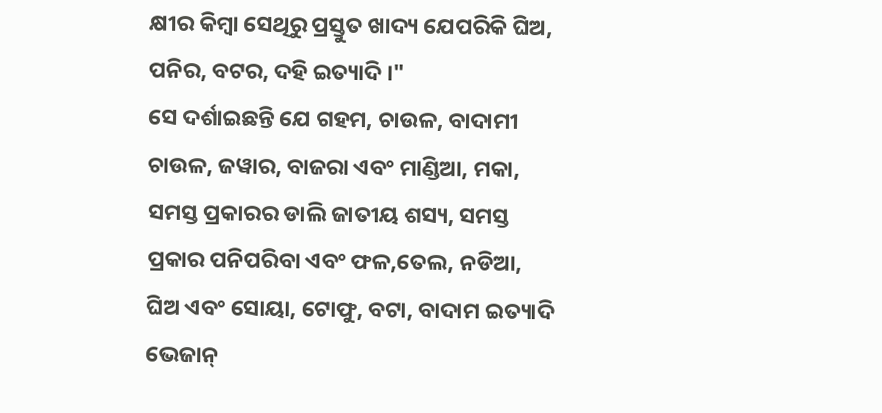କ୍ଷୀର କିମ୍ବା ସେଥିରୁ ପ୍ରସ୍ତୁତ ଖାଦ୍ୟ ଯେପରିକି ଘିଅ, ପନିର, ବଟର, ଦହି ଇତ୍ୟାଦି ।"
ସେ ଦର୍ଶାଇଛନ୍ତି ଯେ ଗହମ, ଚାଉଳ, ବାଦାମୀ ଚାଉଳ, ଜୱାର, ବାଜରା ଏବଂ ମାଣ୍ଡିଆ, ମକା, ସମସ୍ତ ପ୍ରକାରର ଡାଲି ଜାତୀୟ ଶସ୍ୟ, ସମସ୍ତ ପ୍ରକାର ପନିପରିବା ଏବଂ ଫଳ,ତେଲ, ନଡିଆ, ଘିଅ ଏବଂ ସୋୟା, ଟୋଫୁ, ବଟା, ବାଦାମ ଇତ୍ୟାଦି ଭେଜାନ୍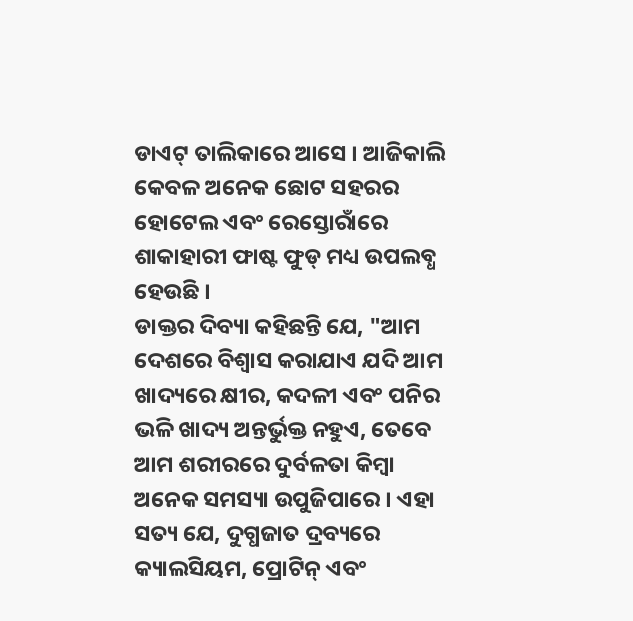ଡାଏଟ୍ ତାଲିକାରେ ଆସେ । ଆଜିକାଲି କେବଳ ଅନେକ ଛୋଟ ସହରର ହୋଟେଲ ଏବଂ ରେସ୍ତୋରାଁରେ ଶାକାହାରୀ ଫାଷ୍ଟ ଫୁଡ୍ ମଧ୍ୟ ଉପଲବ୍ଧ ହେଉଛି ।
ଡାକ୍ତର ଦିବ୍ୟା କହିଛନ୍ତି ଯେ, "ଆମ ଦେଶରେ ବିଶ୍ୱାସ କରାଯାଏ ଯଦି ଆମ ଖାଦ୍ୟରେ କ୍ଷୀର, କଦଳୀ ଏବଂ ପନିର ଭଳି ଖାଦ୍ୟ ଅନ୍ତର୍ଭୁକ୍ତ ନହୁଏ, ତେବେ ଆମ ଶରୀରରେ ଦୁର୍ବଳତା କିମ୍ବା ଅନେକ ସମସ୍ୟା ଉପୁଜିପାରେ । ଏହା ସତ୍ୟ ଯେ, ଦୁଗ୍ଧଜାତ ଦ୍ରବ୍ୟରେ କ୍ୟାଲସିୟମ, ପ୍ରୋଟିନ୍ ଏବଂ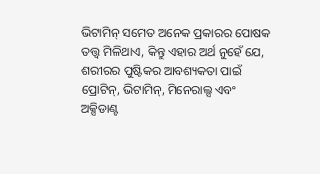ଭିଟାମିନ୍ ସମେତ ଅନେକ ପ୍ରକାରର ପୋଷକ ତତ୍ତ୍ୱ ମିଳିଥାଏ, କିନ୍ତୁ ଏହାର ଅର୍ଥ ନୁହେଁ ଯେ, ଶରୀରର ପୁଷ୍ଟିକର ଆବଶ୍ୟକତା ପାଇଁ ପ୍ରୋଟିନ୍, ଭିଟାମିନ୍, ମିନେରାଲ୍ସ ଏବଂ ଅକ୍ସିଡାଣ୍ଟ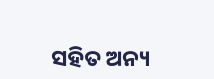ସହିତ ଅନ୍ୟ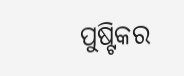ପୁଷ୍ଟିକର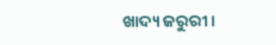ଖାଦ୍ୟ ଜରୁରୀ ।